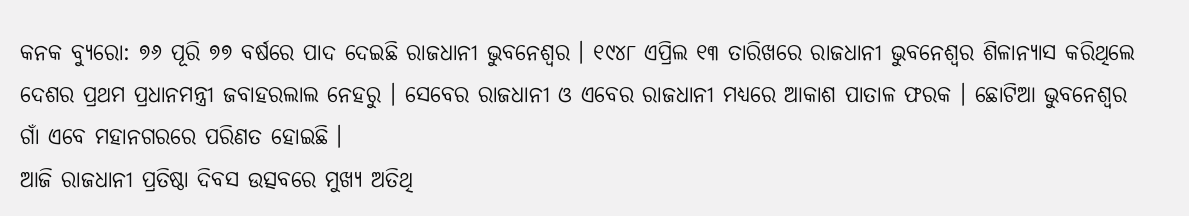କନକ ବ୍ୟୁରୋ: ୭୬ ପୂରି ୭୭ ବର୍ଷରେ ପାଦ ଦେଇଛି ରାଜଧାନୀ ଭୁବନେଶ୍ୱର । ୧୯୪୮ ଏପ୍ରିଲ ୧୩ ତାରିଖରେ ରାଜଧାନୀ ଭୁବନେଶ୍ୱର ଶିଳାନ୍ୟାସ କରିଥିଲେ ଦେଶର ପ୍ରଥମ ପ୍ରଧାନମନ୍ତ୍ରୀ ଜବାହରଲାଲ ନେହରୁ । ସେବେର ରାଜଧାନୀ ଓ ଏବେର ରାଜଧାନୀ ମଧ୍ୟରେ ଆକାଶ ପାତାଳ ଫରକ । ଛୋଟିଆ ଭୁବନେଶ୍ୱର ଗାଁ ଏବେ ମହାନଗରରେ ପରିଣତ ହୋଇଛି ।
ଆଜି ରାଜଧାନୀ ପ୍ରତିଷ୍ଠା ଦିବସ ଉତ୍ସବରେ ମୁଖ୍ୟ ଅତିଥି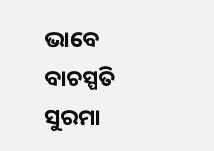ଭାବେ ବାଚସ୍ପତି ସୁରମା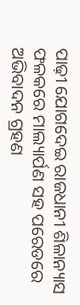ପାଢ଼ୀ ଯୋଗଦେଇ ରାଜଧାନୀ ଶିଳାନ୍ୟାସ ଫଳକରେ ମାଲ୍ୟାର୍ପଣ ସହ ପରେଡରେ ଅଭିବାଦନ ଗ୍ରହଣ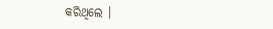କରିଥିଲେ ।